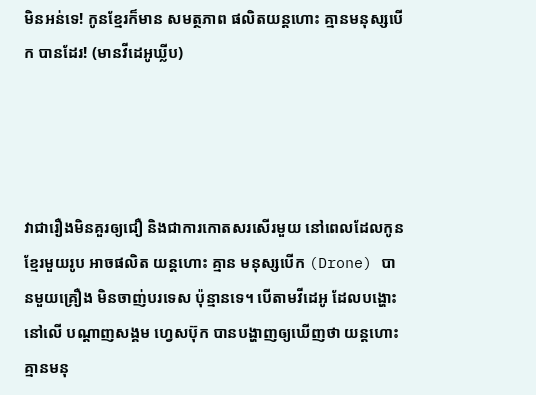មិនអន់ទេ! កូនខ្មែរក៏មាន សមត្ថភាព ផលិតយន្តហោះ គ្មានមនុស្សបើក បានដែរ! (មានវីដេអូឃ្លីប)




វាជារឿងមិនគួរឲ្យជឿ និងជាការកោតសរសើរមួយ នៅពេលដែលកូនខ្មែរមួយរូប អាចផលិត យន្តហោះ គ្មាន មនុស្សបើក (Drone) បានមួយគ្រឿង មិនចាញ់បរទេស ប៉ុន្មានទេ។ បើតាមវីដេអូ ដែលបង្ហោះនៅលើ បណ្តាញសង្គម ហ្វេសប៊ុក បានបង្ហាញឲ្យឃើញថា យន្តហោះ គ្មានមនុ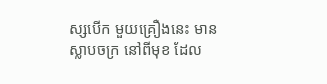ស្សបើក មួយគ្រឿងនេះ មាន ស្លាបចក្រ នៅពីមុខ ដែល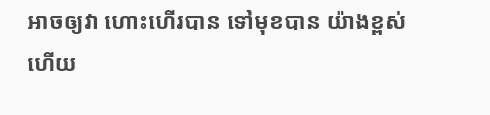អាចឲ្យវា ហោះហើរបាន ទៅមុខបាន យ៉ាងខ្ពស់ ហើយ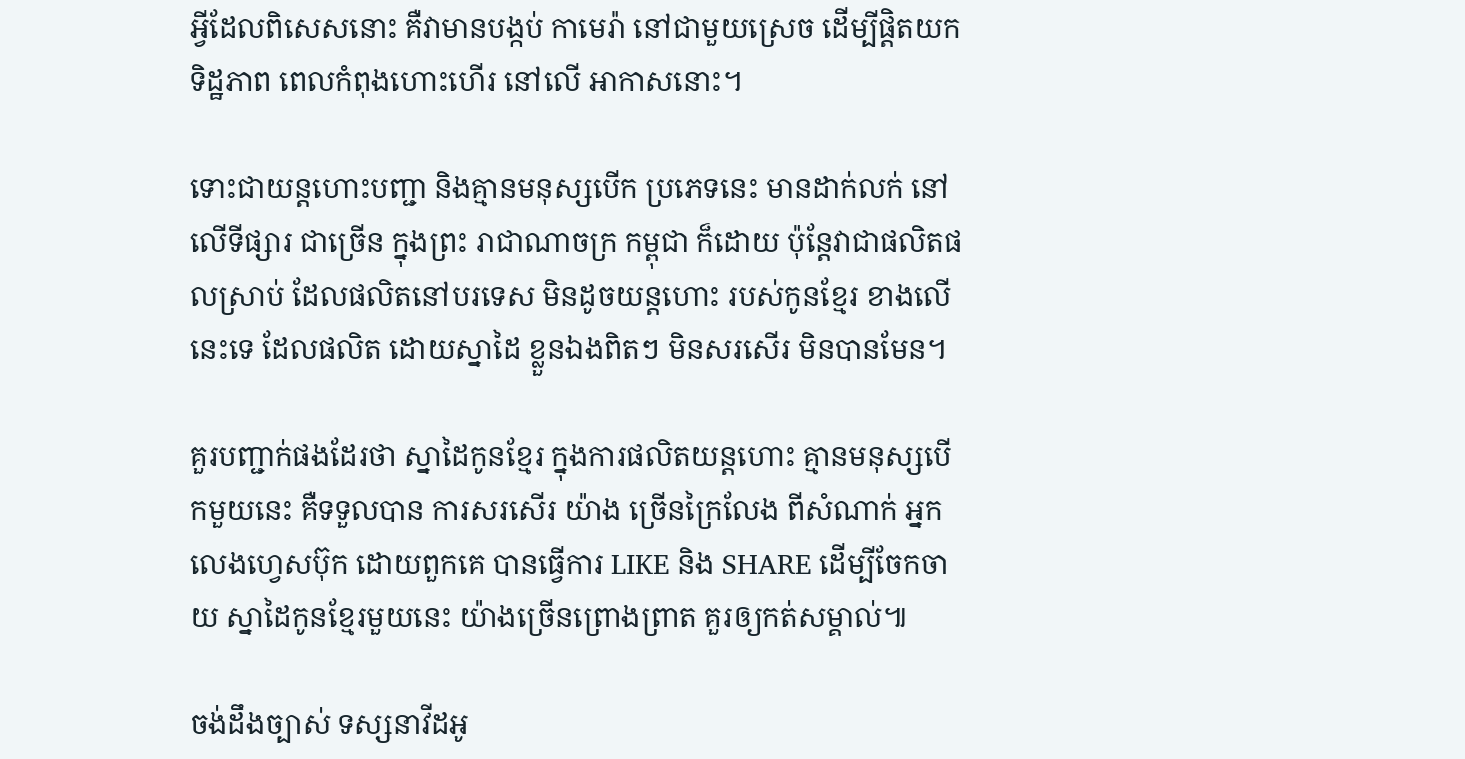អ្វីដែលពិសេសនោះ គឺវាមានបង្កប់ កាមេរ៉ា នៅជាមួយស្រេច ដើម្បីផ្តិតយក ទិដ្ឋភាព ពេលកំពុងហោះហើរ នៅលើ អាកាសនោះ។

ទោះជាយន្តហោះបញ្ជា និងគ្មានមនុស្សបើក ប្រភេទនេះ មានដាក់លក់ នៅលើទីផ្សារ ជាច្រើន ក្នុងព្រះ រាជាណាចក្រ កម្ពុជា ក៏ដោយ ប៉ុន្តែវាជាផលិតផលស្រាប់ ដែលផលិតនៅបរទេស មិនដូចយន្តហោះ របស់កូនខ្មែរ ខាងលើនេះទេ ដែលផលិត ដោយស្នាដៃ ខ្លួនឯងពិតៗ មិនសរសើរ មិនបានមែន។

គួរបញ្ជាក់ផងដែរថា ស្នាដៃកូនខ្មែរ ក្នុងការផលិតយន្តហោះ គ្មានមនុស្សបើកមួយនេះ គឺទទួលបាន ការសរសើរ យ៉ាង ច្រើនក្រៃលែង ពីសំណាក់ អ្នកលេងហ្វេសប៊ុក ដោយពួកគេ បានធ្វើការ LIKE និង SHARE ដើម្បីចែកចាយ ស្នាដៃកូនខ្មែរមួយនេះ យ៉ាងច្រើនព្រោងព្រាត គួរឲ្យកត់សម្គាល់៕

ចង់ដឹងច្បាស់ ទស្សនាវីដអូ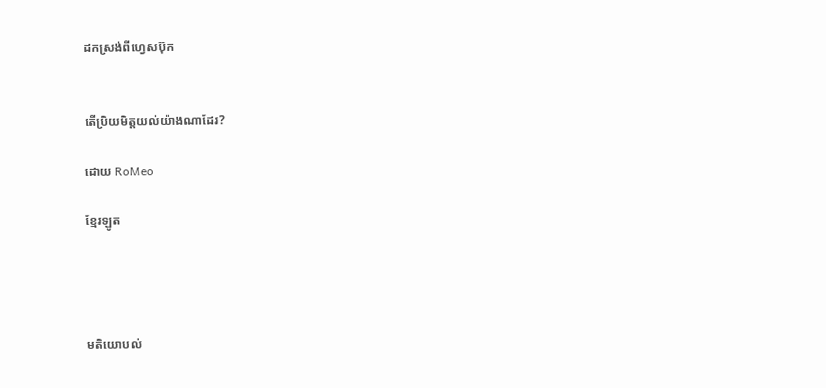ដកស្រង់ពីហ្វេសប៊ុក


តើប្រិយមិត្តយល់យ៉ាងណាដែរ?

ដោយ RoMeo

ខ្មែរឡូត




មតិយោបល់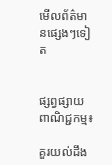មើលព័ត៌មានផ្សេងៗទៀត


ផ្សព្វផ្សាយពាណិជ្ជកម្ម៖

គួរយល់ដឹង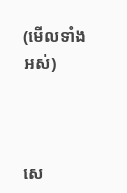(មើលទាំងអស់)



សេ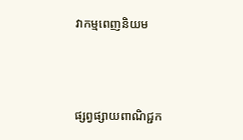វាកម្មពេញនិយម



ផ្សព្វផ្សាយពាណិជ្ជក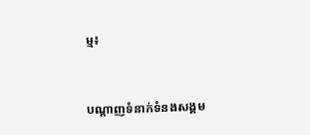ម្ម៖


បណ្តាញទំនាក់ទំនងសង្គម